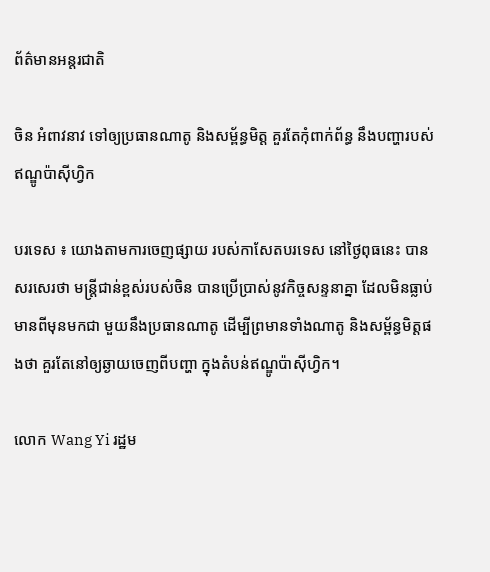ព័ត៌មានអន្តរជាតិ

ចិន អំពាវនាវ ទៅឲ្យប្រធានណាតូ និងសម្ព័ន្ធមិត្ត គួរតែកុំពាក់ព័ន្ធ នឹងបញ្ហារបស់ ឥណ្ឌូប៉ាស៊ីហ្វិក

បរទេស ៖ យោងតាមការចេញផ្សាយ របស់កាសែតបរទេស នៅថ្ងៃពុធនេះ បានសរសេរថា មន្ត្រីជាន់ខ្ពស់របស់ចិន បានប្រើប្រាស់នូវកិច្ចសន្ទនាគ្នា ដែលមិនធ្លាប់មានពីមុនមកជា មួយនឹងប្រធានណាតូ ដើម្បីព្រមានទាំងណាតូ និងសម្ព័ន្ធមិត្តផងថា គួរតែនៅឲ្យឆ្ងាយចេញពីបញ្ហា ក្នុងតំបន់ឥណ្ឌូប៉ាស៊ីហ្វិក។

លោក Wang Yi រដ្ឋម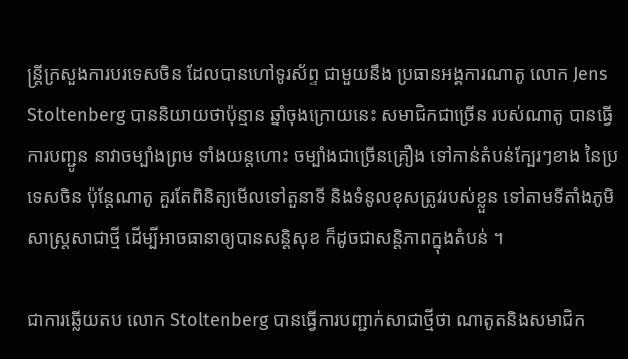ន្ត្រីក្រសួងការបរទេសចិន ដែលបានហៅទូរស័ព្ទ ជាមួយនឹង ប្រធានអង្គការណាតូ លោក Jens Stoltenberg បាននិយាយថាប៉ុន្មាន ឆ្នាំចុងក្រោយនេះ សមាជិកជាច្រើន របស់ណាតូ បានធ្វើការបញ្ជូន នាវាចម្បាំងព្រម ទាំងយន្តហោះ ចម្បាំងជាច្រើនគ្រឿង ទៅកាន់តំបន់ក្បែរៗខាង នៃប្រទេសចិន ប៉ុន្តែណាតូ គួរតែពិនិត្យមើលទៅតួនាទី និងទំនូលខុសត្រូវរបស់ខ្លួន ទៅតាមទីតាំងភូមិសាស្ត្រសាជាថ្មី ដើម្បីអាចធានាឲ្យបានសន្តិសុខ ក៏ដូចជាសន្តិភាពក្នុងតំបន់ ។

ជាការឆ្លើយតប លោក Stoltenberg បានធ្វើការបញ្ជាក់សាជាថ្មីថា ណាតូតនិងសមាជិក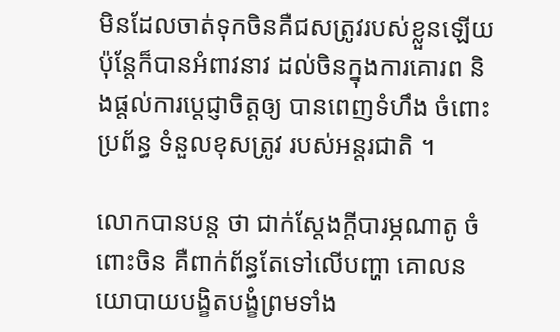មិនដែលចាត់ទុកចិនគឺជសត្រូវរបស់ខ្លួនឡើយ ប៉ុន្តែក៏បានអំពាវនាវ ដល់ចិនក្នុងការគោរព និងផ្តល់ការប្តេជ្ញាចិត្តឲ្យ បានពេញទំហឹង ចំពោះប្រព័ន្ធ ទំនួលខុសត្រូវ របស់អន្តរជាតិ ។

លោកបានបន្ត ថា ជាក់ស្តែងក្តីបារម្ភណាតូ ចំពោះចិន គឺពាក់ព័ន្ធតែទៅលើបញ្ហា គោលនយោបាយបង្ខិតបង្ខំព្រមទាំង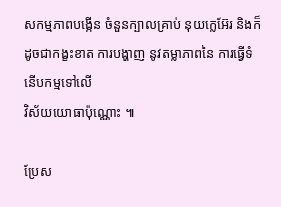សកម្មភាពបង្កើន ចំនួនក្បាលគ្រាប់ នុយក្លេអ៊ែរ និងក៏ដូចជាកង្ខះខាត ការបង្ហាញ នូវតម្លាភាពនៃ ការធ្វើទំនើបកម្មទៅលើ
វិស័យយោធាប៉ុណ្ណោះ ៕

ប្រែស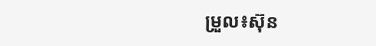ម្រួល៖ស៊ុន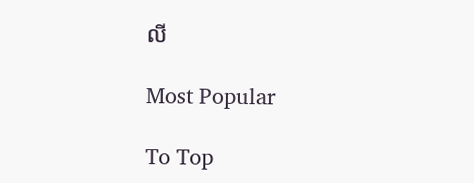លី

Most Popular

To Top